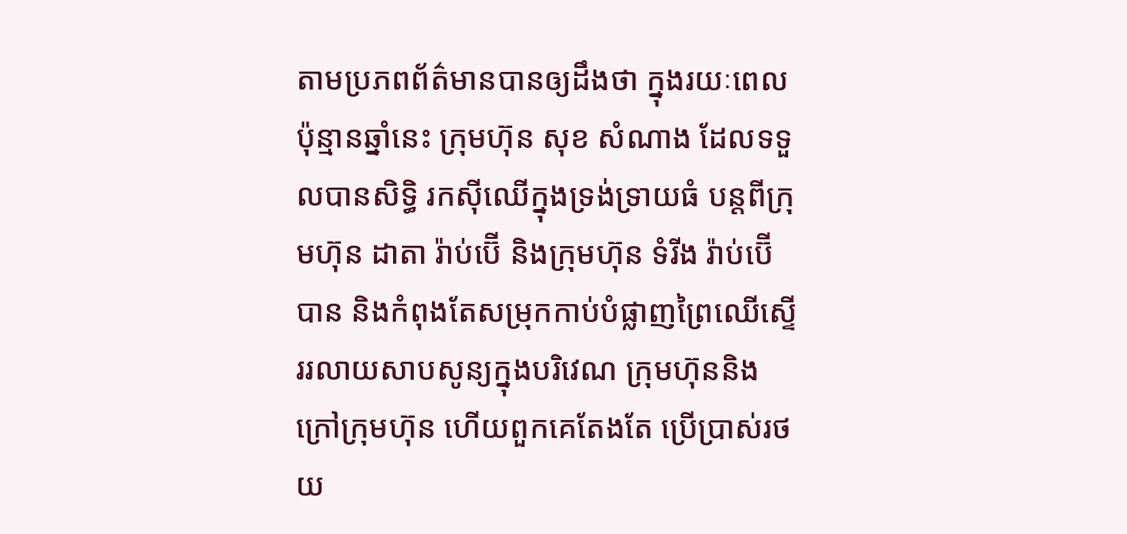តាមប្រភពព័ត៌មានបានឲ្យដឹងថា ក្នុងរយៈពេលប៉ុន្មានឆ្នាំនេះ ក្រុមហ៊ុន សុខ សំណាង ដែលទទួលបានសិទ្ធិ រកស៊ីឈើក្នុងទ្រង់ទ្រាយធំ បន្តពីក្រុមហ៊ុន ដាតា រ៉ាប់ប៊ើ និងក្រុមហ៊ុន ទំរីង រ៉ាប់ប៊ើ បាន និងកំពុងតែសម្រុកកាប់បំផ្លាញព្រៃឈើស្ទើររលាយសាបសូន្យក្នុងបរិវេណ ក្រុមហ៊ុននិងក្រៅក្រុមហ៊ុន ហើយពួកគេតែងតែ ប្រើប្រាស់រថយ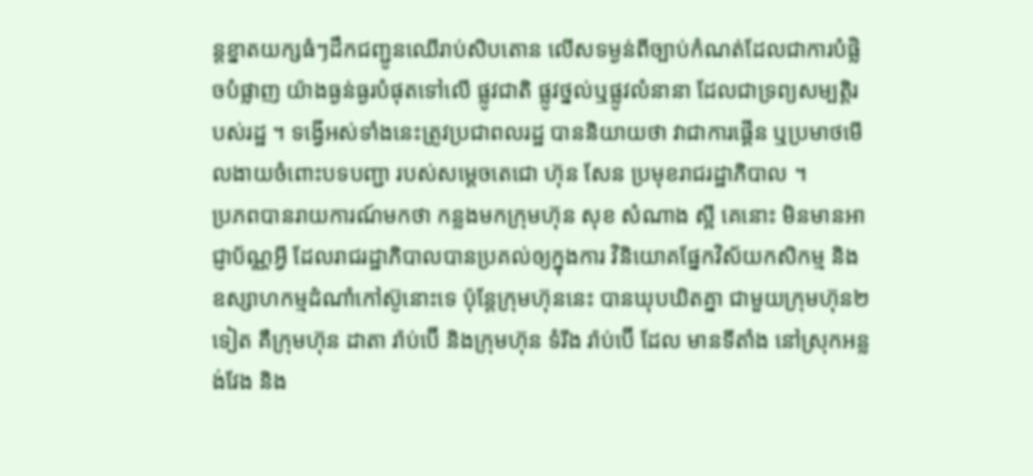ន្តខ្នាតយក្សធំៗដឹកជញ្ជូនឈើរាប់សិបតោន លើសទម្ងន់ពីច្បាប់កំណត់ដែលជាការបំផ្លិចបំផ្លាញ យ៉ាងធ្ងន់ធ្ងរបំផុតទៅលើ ផ្លូវជាតិ ផ្លូវថ្នល់ឬផ្លូវលំនានា ដែលជាទ្រព្យសម្បត្តិរបស់រដ្ឋ ។ ទង្វើអស់ទាំងនេះត្រូវប្រជាពលរដ្ឋ បាននិយាយថា វាជាការផ្គើន ឬប្រមាថមើលងាយចំពោះបទបញ្ជា របស់សម្ដេចតេជោ ហ៊ុន សែន ប្រមុខរាជរដ្ឋាភិបាល ។
ប្រភពបានរាយការណ៍មកថា កន្លងមកក្រុមហ៊ុន សុខ សំណាង ស្អី គេនោះ មិនមានអាជ្ញាប័ណ្ណអ្វី ដែលរាជរដ្ឋាភិបាលបានប្រគល់ឲ្យក្នុងការ វិនិយោគផ្នែកវិស័យកសិកម្ម និងឧស្សាហកម្មដំណាំកៅស៊ូនោះទេ ប៉ុន្តែក្រុមហ៊ុននេះ បានឃុបឃិតគ្នា ជាមួយក្រុមហ៊ុន២ទៀត គឺក្រុមហ៊ុន ដាតា រ៉ាប់ប៊ើ និងក្រុមហ៊ុន ទំរីង រ៉ាប់ប៊ើ ដែល មានទីតាំង នៅស្រុកអន្លង់វែង និង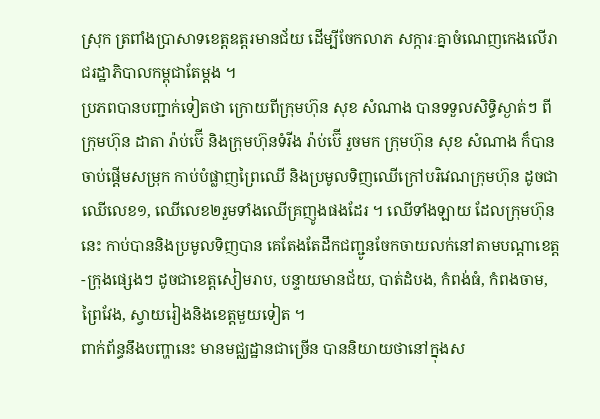ស្រុក ត្រពាំងប្រាសាទខេត្តឧត្តរមានជ័យ ដើម្បីចែកលាភ សក្ការៈគ្នាចំណេញកេងលើរាជរដ្ឋាភិបាលកម្ពុជាតែម្ដង ។
ប្រភពបានបញ្ជាក់ទៀតថា ក្រោយពីក្រុមហ៊ុន សុខ សំណាង បានទទួលសិទ្ធិស្ងាត់ៗ ពីក្រុមហ៊ុន ដាតា រ៉ាប់ប៊ើ និងក្រុមហ៊ុនទំរីង រ៉ាប់ប៊ើ រួចមក ក្រុមហ៊ុន សុខ សំណាង ក៏បាន ចាប់ផ្តើមសម្រុក កាប់បំផ្លាញព្រៃឈើ និងប្រមូលទិញឈើក្រៅបរិវេណក្រុមហ៊ុន ដូចជាឈើលេខ១, ឈើលេខ២រួមទាំងឈើគ្រញូងផងដែរ ។ ឈើទាំងឡាយ ដែលក្រុមហ៊ុននេះ កាប់បាននិងប្រមូលទិញបាន គេតែងតែដឹកជញ្ជូនចែកចាយលក់នៅតាមបណ្តាខេត្ត-ក្រុងផ្សេងៗ ដូចជាខេត្តសៀមរាប, បន្ទាយមានជ័យ, បាត់ដំបង, កំពង់ធំ, កំពងចាម, ព្រៃវែង, ស្វាយរៀងនិងខេត្តមួយទៀត ។
ពាក់ព័ន្ធនឹងបញ្ហានេះ មានមជ្ឈដ្ឋានជាច្រើន បាននិយាយថានៅក្នុងស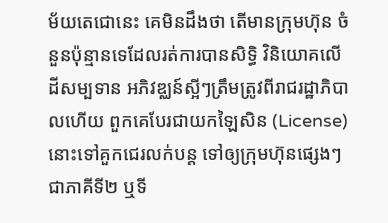ម័យតេជោនេះ គេមិនដឹងថា តើមានក្រុមហ៊ុន ចំនួនប៉ុន្មានទេដែលរត់ការបានសិទ្ធិ វិនិយោគលើដីសម្បទាន អភិវឌ្ឈន៍ស្អីៗត្រឹមត្រូវពីរាជរដ្ឋាភិបាលហើយ ពួកគេបែរជាយកឡៃសិន (License) នោះទៅគួកជេរលក់បន្ត ទៅឲ្យក្រុមហ៊ុនផ្សេងៗ ជាភាគីទី២ ឬទី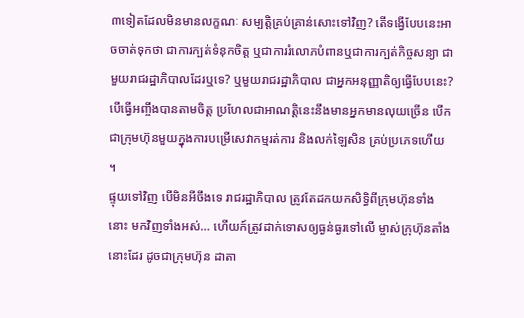៣ទៀតដែលមិនមានលក្ខណៈ សម្បត្តិគ្រប់គ្រាន់សោះទៅវិញ? តើទង្វើបែបនេះអាចចាត់ទុកថា ជាការក្បត់ទំនុកចិត្ត ឬជាការរំលោភបំពានឬជាការក្បត់កិច្ចសន្យា ជាមួយរាជរដ្ឋាភិបាលដែរឬទេ? ឬមួយរាជរដ្ឋាភិបាល ជាអ្នកអនុញ្ញាតិឲ្យធ្វើបែបនេះ? បើធ្វើអញ្ចឹងបានតាមចិត្ត ប្រហែលជាអាណត្តិនេះនឹងមានអ្នកមានលុយច្រើន បើកជាក្រុមហ៊ុនមួយក្នុងការបម្រើសេវាកម្មរត់ការ និងលក់ឡៃសិន គ្រប់ប្រភេទហើយ ។
ផ្ទុយទៅវិញ បើមិនអីចឹងទេ រាជរដ្ឋាភិបាល ត្រូវតែដកយកសិទ្ធិពីក្រុមហ៊ុនទាំងនោះ មកវិញទាំងអស់… ហើយក៍ត្រូវដាក់ទោសឲ្យធ្ងន់ធ្ងរទៅលើ ម្ចាស់ក្រុហ៊ុនតាំងនោះដែរ ដូចជាក្រុមហ៊ុន ដាតា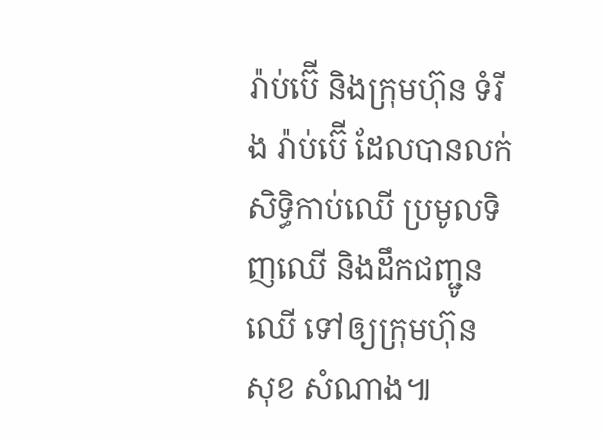រ៉ាប់ប៊ើ និងក្រុមហ៊ុន ទំរីង រ៉ាប់ប៊ើ ដែលបានលក់សិទ្ធិកាប់ឈើ ប្រមូលទិញឈើ និងដឹកជញ្ជូនឈើ ទៅឲ្យក្រុមហ៊ុន សុខ សំណាង៕